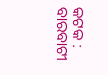କଟକ : ବାରବାଟୀ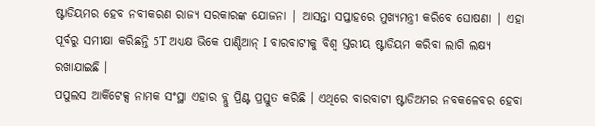ଷ୍ଟାଡିୟମର ହେବ ନବୀକରଣ ରାଜ୍ୟ ସରକାରଙ୍କ ଯୋଜନା | ଆସନ୍ତା ସପ୍ତାହରେ ମୁଖ୍ୟମନ୍ତ୍ରୀ କରିବେ ଘୋଷଣା | ଏହା ପୂର୍ବରୁ ସମୀକ୍ଷା କରିଛନ୍ତି 5T ଅଧ୍ୟକ୍ଷ ଭିକେ ପାଣ୍ଡିଆନ୍ I ବାରବାଟୀକୁ ବିଶ୍ୱ ସ୍ତରୀୟ ଷ୍ଟାଡିୟମ କରିବା ଲାଗି ଲକ୍ଷ୍ୟ ରଖାଯାଇଛି ।
ପପୁଲସ ଆର୍କିଟେକ୍ସ ନାମକ ସଂସ୍ଥା ଏହାର ବ୍ଲୁ ପ୍ରିଣ୍ଟ ପ୍ରସ୍ତୁତ କରିଛି । ଏଥିରେ ବାରବାଟୀ ଷ୍ଟାଡିଅମର ନବକଳେବର ହେବା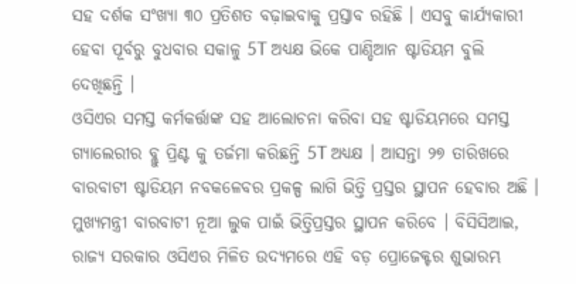ସହ ଦର୍ଶକ ସଂଖ୍ୟା ୩୦ ପ୍ରତିଶତ ବଢ଼ାଇବାକୁ ପ୍ରସ୍ତାବ ରହିଛି । ଏସବୁ କାର୍ଯ୍ୟକାରୀ ହେବା ପୂର୍ବରୁ ବୁଧବାର ସକାଳୁ 5T ଅଧ୍ୟକ୍ଷ ଭିକେ ପାଣ୍ଡିଆନ ଷ୍ଟାଡିୟମ ବୁଲି ଦେଖିଛନ୍ତି ।
ଓସିଏର ସମସ୍ତ କର୍ମକର୍ତ୍ତାଙ୍କ ସହ ଆଲୋଚନା କରିବା ସହ ଷ୍ଟାଡିୟମରେ ସମସ୍ତ ଗ୍ୟାଲେରୀର ବ୍ଲୁ ପ୍ରିଣ୍ଟ କୁ ତର୍ଜମା କରିଛନ୍ତି 5T ଅଧ୍ୟକ୍ଷ । ଆସନ୍ତା ୨୭ ତାରିଖରେ ବାରବାଟୀ ଷ୍ଟାଡିୟମ ନବକଳେବର ପ୍ରକଳ୍ପ ଲାଗି ଭିତ୍ତି ପ୍ରସ୍ତର ସ୍ଥାପନ ହେବାର ଅଛି ।
ମୁଖ୍ୟମନ୍ତ୍ରୀ ବାରବାଟୀ ନୂଆ ଲୁକ ପାଇଁ ଭିତ୍ତିପ୍ରସ୍ତର ସ୍ଥାପନ କରିବେ । ବିସିସିଆଇ, ରାଜ୍ୟ ସରକାର ଓସିଏର ମିଳିତ ଉଦ୍ୟମରେ ଏହି ବଡ଼ ପ୍ରୋଜେକ୍ଟର ଶୁଭାରମ୍ଭ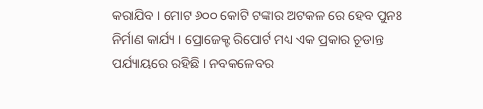କରାଯିବ । ମୋଟ ୬୦୦ କୋଟି ଟଙ୍କାର ଅଟକଳ ରେ ହେବ ପୁନଃ ନିର୍ମାଣ କାର୍ଯ୍ୟ । ପ୍ରୋଜେକ୍ଟ ରିପୋର୍ଟ ମଧ୍ୟ ଏକ ପ୍ରକାର ଚୂଡାନ୍ତ ପର୍ଯ୍ୟାୟରେ ରହିଛି । ନବକଳେବର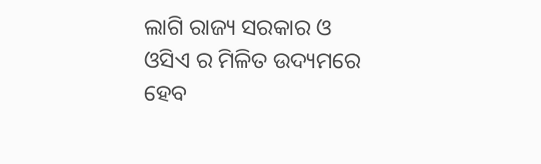ଲାଗି ରାଜ୍ୟ ସରକାର ଓ ଓସିଏ ର ମିଳିତ ଉଦ୍ୟମରେ ହେବ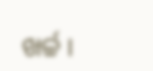ଖର୍ଚ୍ଚ ।